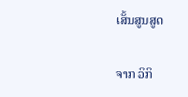ເສັ້ນສູນສູດ

ຈາກ ວິກິ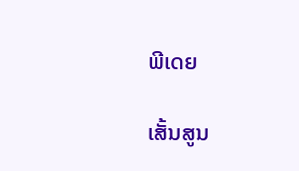ພີເດຍ

ເສັ້ນສູນ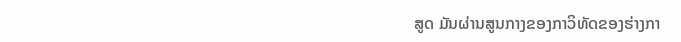ສູດ ມັນຜ່ານສູນກາງຂອງກາວິທັດຂອງຮ່າງກາ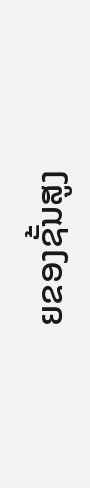ຍຂອງຊັ້ນສູງ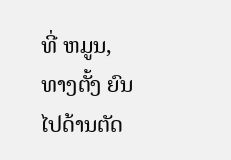ທີ່ ຫມູນ, ທາງຕັ້ງ ຍົນໄປດ້ານຕັດ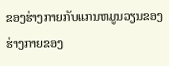ຂອງຮ່າງກາຍກັບແກນຫມູນວຽນຂອງຮ່າງກາຍຂອງ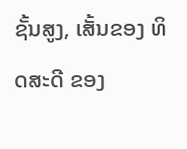ຊັ້ນສູງ, ເສັ້ນຂອງ ທິດສະດີ ຂອງ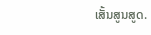ເສັ້ນສູນສູດ.